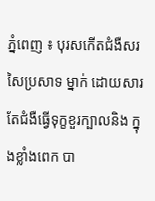ភ្នំពេញ ៖ បុរសកើតជំងឺសរសៃប្រសាទ ម្នាក់ ដោយសារតែជំងឺធ្វើទុក្ខខួរក្បាលនិង ក្នុងខ្លាំងពេក បា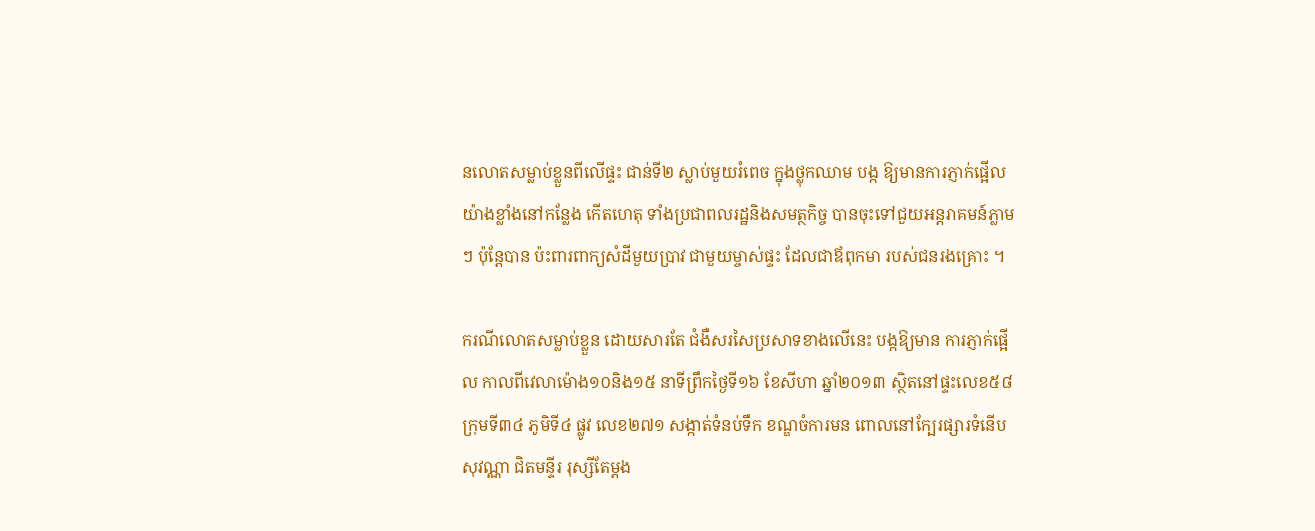នលោតសម្លាប់ខ្លួនពីលើផ្ទះ ជាន់ទី២ ស្លាប់មួយរំពេច ក្នុងថ្លុកឈាម បង្ក ឱ្យមានការភ្ញាក់ផ្អើល យ៉ាងខ្លាំងនៅកន្លែង កើតហេតុ ទាំងប្រជាពលរដ្ឋនិងសមត្ថកិច្ច បានចុះទៅជួយអន្ដរាគមន៍ភ្លាមៗ ប៉ុន្ដែបាន ប៉ះពារពាក្យសំដីមួយប្រាវ ជាមួយម្ចាស់ផ្ទះ ដែលជាឪពុកមា របស់ជនរងគ្រោះ ។

ករណីលោតសម្លាប់ខ្លួន ដោយសារតែ ជំងឺសរសៃប្រសាទខាងលើនេះ បង្កឱ្យមាន ការភ្ញាក់ផ្អើល កាលពីវេលាម៉ោង១០និង១៥ នាទីព្រឹកថ្ងៃទី១៦ ខែសីហា ឆ្នាំ២០១៣ ស្ថិតនៅផ្ទះលេខ៥៨ ក្រុមទី៣៤ ភូមិទី៤ ផ្លូវ លេខ២៧១ សង្កាត់ទំនប់ទឹក ខណ្ឌចំការមន ពោលនៅក្បែរផ្សារទំនើបសុវណ្ណា ជិតមន្ទីរ រុស្សីតែម្ដង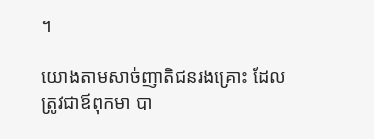។

យោងតាមសាច់ញាតិជនរងគ្រោះ ដែល ត្រូវជាឪពុកមា បា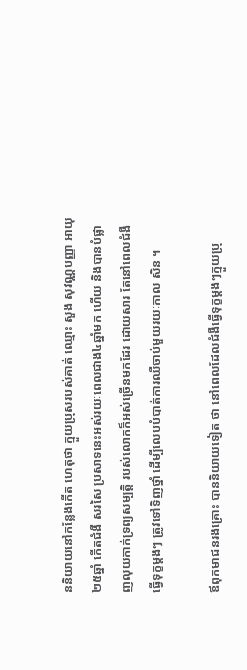ននិយាយនៅកន្លែងកើត ហេតុថា ក្មួយប្រុសរបស់គាត់ ឈ្មោះ សួង សុវណ្ណបញ្ញា អាយុ២៥ឆ្នាំ កើតជំងឺ សរសៃ ប្រសាទនេះអស់រយៈពេលជាង៤ឆ្នាំមក ហើយ និងបានបំផ្លាញលុយកាក់ទ្រព្យសម្បត្ដិ របស់លោកក៏អស់ច្រើនមកដែរ ដោយសារ តែនៅពេលជំងឺធ្វើទុក្ខម្ដងៗ ត្រូវទៅទិញថ្នាំ ដើម្បីលេបបំបាត់ការឈឺចាប់មួយរយៈកាល សិន ។

ឪពុកមាជនរងគ្រោះ បាននិយាយទៀត ថា នៅពេលដែលជំងឺធ្វើទុក្ខម្ដងៗក្មួយប្រុ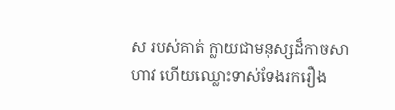ស របស់គាត់ ក្លាយជាមនុស្សដ៏កាចសាហាវ ហើយឈ្លោះទាស់ទែងរករឿង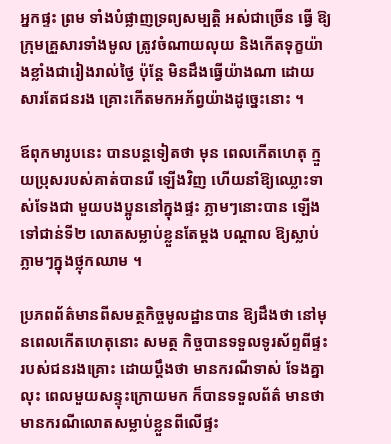អ្នកផ្ទះ ព្រម ទាំងបំផ្លាញទ្រព្យសម្បត្ដិ អស់ជាច្រើន ធ្វើ ឱ្យក្រុមគ្រួសារទាំងមូល ត្រូវចំណាយលុយ និងកើតទុក្ខយ៉ាងខ្លាំងជារៀងរាល់ថ្ងៃ ប៉ុន្ដែ មិនដឹងធ្វើយ៉ាងណា ដោយសារតែជនរង គ្រោះកើតមកអភ័ព្វយ៉ាងដូច្នេះនោះ ។

ឪពុកមារូបនេះ បានបន្ដទៀតថា មុន ពេលកើតហេតុ ក្មួយប្រុសរបស់គាត់បានរើ ឡើងវិញ ហើយនាំឱ្យឈ្លោះទាស់ទែងជា មួយបងប្អូននៅក្នុងផ្ទះ ភ្លាមៗនោះបាន ឡើង ទៅជាន់ទី២ លោតសម្លាប់ខ្លួនតែម្ដង បណ្ដាល ឱ្យស្លាប់ភ្លាមៗក្នុងថ្លុកឈាម ។

ប្រភពព័ត៌មានពីសមត្ថកិច្ចមូលដ្ឋានបាន ឱ្យដឹងថា នៅមុនពេលកើតហេតុនោះ សមត្ថ កិច្ចបានទទួលទូរស័ព្ទពីផ្ទះរបស់ជនរងគ្រោះ ដោយប្ដឹងថា មានករណីទាស់ ទែងគ្នា លុះ ពេលមួយសន្ទុះក្រោយមក ក៏បានទទួលព័ត៌ មានថា មានករណីលោតសម្លាប់ខ្លួនពីលើផ្ទះ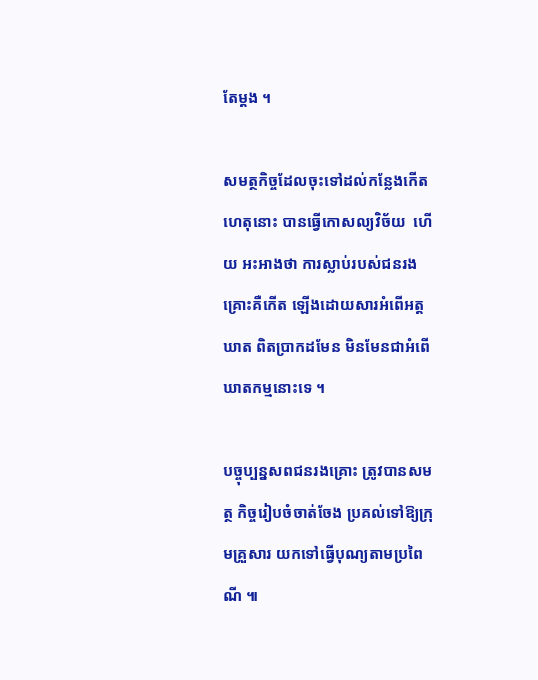តែម្ដង ។

សមត្ថកិច្ចដែលចុះទៅដល់កន្លែងកើត ហេតុនោះ បានធ្វើកោសល្យវិច័យ  ហើយ អះអាងថា ការស្លាប់របស់ជនរងគ្រោះគឺកើត ឡើងដោយសារអំពើអត្ដឃាត ពិតប្រាកដមែន មិនមែនជាអំពើឃាតកម្មនោះទេ ។

បច្ចុប្បន្នសពជនរងគ្រោះ ត្រូវបានសមត្ថ កិច្ចរៀបចំចាត់ចែង ប្រគល់ទៅឱ្យក្រុមគ្រួសារ យកទៅធ្វើបុណ្យតាមប្រពៃណី ៕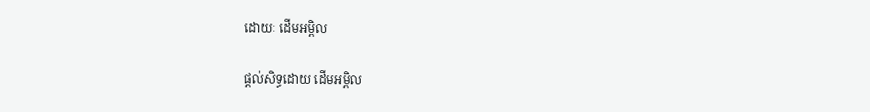ដោយៈ ដើមអម្ពិល

ផ្តល់សិទ្ធដោយ ដើមអម្ពិល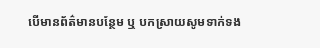បើមានព័ត៌មានបន្ថែម ឬ បកស្រាយសូមទាក់ទង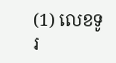(1) លេខទូរ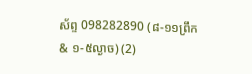ស័ព្ទ 098282890 (៨-១១ព្រឹក & ១-៥ល្ងាច) (2)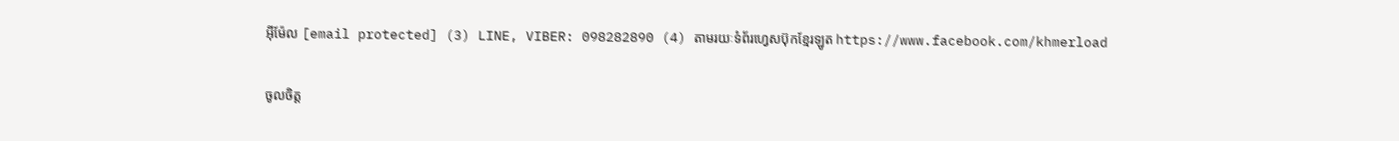អ៊ីម៉ែល [email protected] (3) LINE, VIBER: 098282890 (4) តាមរយៈទំព័រហ្វេសប៊ុកខ្មែរឡូត https://www.facebook.com/khmerload

ចូលចិត្ត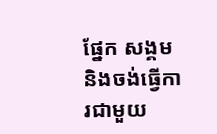ផ្នែក សង្គម និងចង់ធ្វើការជាមួយ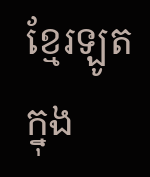ខ្មែរឡូតក្នុង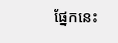ផ្នែកនេះ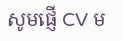សូមផ្ញើ CV ម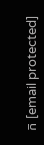ក [email protected]